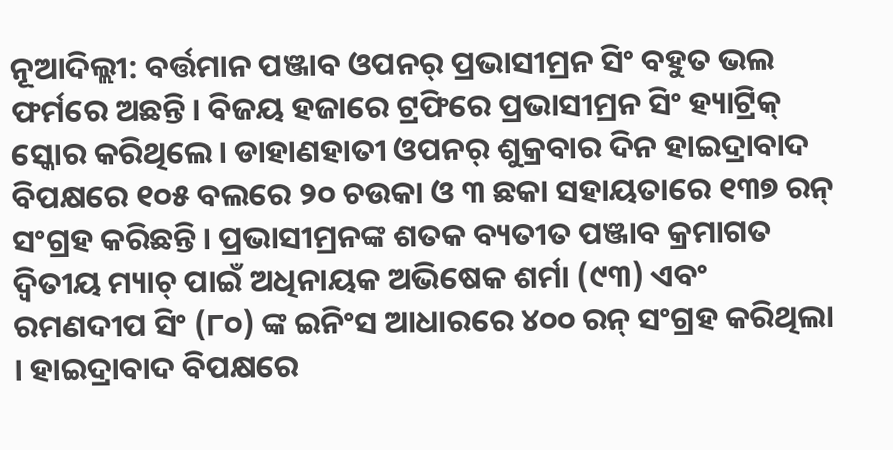ନୂଆଦିଲ୍ଲୀ: ବର୍ତ୍ତମାନ ପଞ୍ଜାବ ଓପନର୍ ପ୍ରଭାସୀମ୍ରନ ସିଂ ବହୁତ ଭଲ ଫର୍ମରେ ଅଛନ୍ତି। ବିଜୟ ହଜାରେ ଟ୍ରଫିରେ ପ୍ରଭାସୀମ୍ରନ ସିଂ ହ୍ୟାଟ୍ରିକ୍ ସ୍କୋର କରିଥିଲେ। ଡାହାଣହାତୀ ଓପନର୍ ଶୁକ୍ରବାର ଦିନ ହାଇଦ୍ରାବାଦ ବିପକ୍ଷରେ ୧୦୫ ବଲରେ ୨୦ ଚଉକା ଓ ୩ ଛକା ସହାୟତାରେ ୧୩୭ ରନ୍ ସଂଗ୍ରହ କରିଛନ୍ତି। ପ୍ରଭାସୀମ୍ରନଙ୍କ ଶତକ ବ୍ୟତୀତ ପଞ୍ଜାବ କ୍ରମାଗତ ଦ୍ୱିତୀୟ ମ୍ୟାଚ୍ ପାଇଁ ଅଧିନାୟକ ଅଭିଷେକ ଶର୍ମା (୯୩) ଏବଂ ରମଣଦୀପ ସିଂ (୮୦) ଙ୍କ ଇନିଂସ ଆଧାରରେ ୪୦୦ ରନ୍ ସଂଗ୍ରହ କରିଥିଲା । ହାଇଦ୍ରାବାଦ ବିପକ୍ଷରେ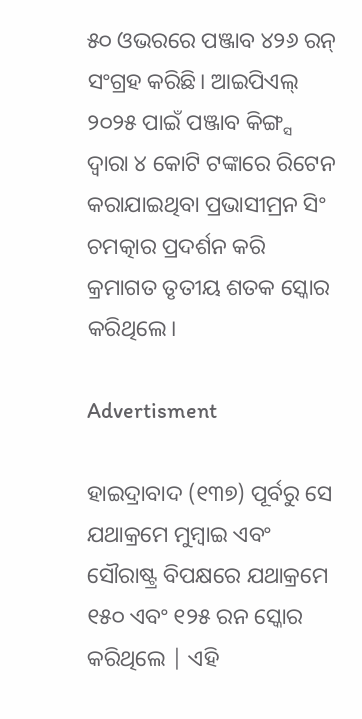୫୦ ଓଭରରେ ପଞ୍ଜାବ ୪୨୬ ରନ୍ ସଂଗ୍ରହ କରିଛି। ଆଇପିଏଲ୍ ୨୦୨୫ ପାଇଁ ପଞ୍ଜାବ କିଙ୍ଗ୍ସ ଦ୍ୱାରା ୪ କୋଟି ଟଙ୍କାରେ ରିଟେନ କରାଯାଇଥିବା ପ୍ରଭାସୀମ୍ରନ ସିଂ ଚମତ୍କାର ପ୍ରଦର୍ଶନ କରି କ୍ରମାଗତ ତୃତୀୟ ଶତକ ସ୍କୋର କରିଥିଲେ।

Advertisment

ହାଇଦ୍ରାବାଦ (୧୩୭) ପୂର୍ବରୁ ସେ ଯଥାକ୍ରମେ ମୁମ୍ବାଇ ଏବଂ ସୌରାଷ୍ଟ୍ର ବିପକ୍ଷରେ ଯଥାକ୍ରମେ ୧୫୦ ଏବଂ ୧୨୫ ରନ ସ୍କୋର କରିଥିଲେ | ଏହି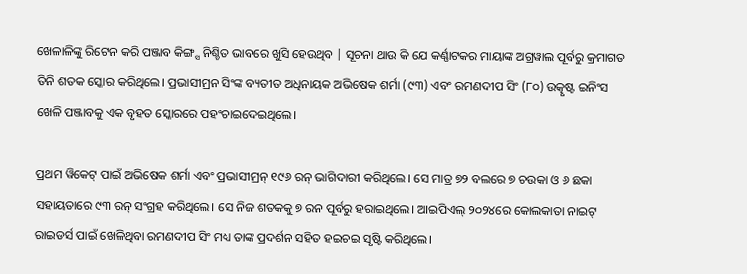ଖେଳାଳିଙ୍କୁ ରିଟେନ କରି ପଞ୍ଜାବ କିଙ୍ଗ୍ସ ନିଶ୍ଚିତ ଭାବରେ ଖୁସି ହେଉଥିବ | ସୂଚନା ଥାଉ କି ଯେ କର୍ଣ୍ଣାଟକର ମାୟାଙ୍କ ଅଗ୍ରୱାଲ ପୂର୍ବରୁ କ୍ରମାଗତ ତିନି ଶତକ ସ୍କୋର କରିଥିଲେ। ପ୍ରଭାସୀମ୍ରନ ସିଂଙ୍କ ବ୍ୟତୀତ ଅଧିନାୟକ ଅଭିଷେକ ଶର୍ମା (୯୩) ଏବଂ ରମଣଦୀପ ସିଂ (୮୦) ଉତ୍କୃଷ୍ଟ ଇନିଂସ ଖେଳି ପଞ୍ଜାବକୁ ଏକ ବୃହତ ସ୍କୋରରେ ପହଂଚାଇଦେଇଥିଲେ।

ପ୍ରଥମ ୱିକେଟ୍ ପାଇଁ ଅଭିଷେକ ଶର୍ମା ଏବଂ ପ୍ରଭାସୀମ୍ରନ୍ ୧୯୬ ରନ୍ ଭାଗିଦାରୀ କରିଥିଲେ। ସେ ମାତ୍ର ୭୨ ବଲରେ ୭ ଚଉକା ଓ ୬ ଛକା ସହାୟତାରେ ୯୩ ରନ୍ ସଂଗ୍ରହ କରିଥିଲେ। ସେ ନିଜ ଶତକକୁ ୭ ରନ ପୂର୍ବରୁ ହରାଇଥିଲେ। ଆଇପିଏଲ୍ ୨୦୨୪ରେ କୋଲକାତା ନାଇଟ୍ ରାଇଡର୍ସ ପାଇଁ ଖେଳିଥିବା ରମଣଦୀପ ସିଂ ମଧ୍ୟ ତାଙ୍କ ପ୍ରଦର୍ଶନ ସହିତ ହଇଚଇ ସୃଷ୍ଟି କରିଥିଲେ।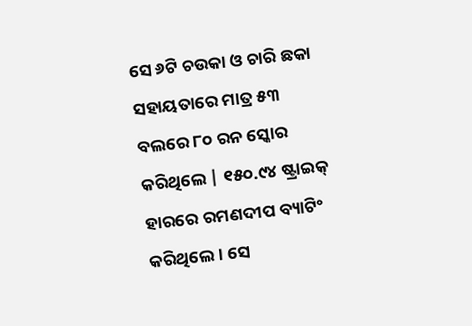ସେ ୬ଟି ଚଉକା ଓ ଚାରି ଛକା ସହାୟତାରେ ମାତ୍ର ୫୩ ବଲରେ ୮୦ ରନ ସ୍କୋର କରିଥିଲେ | ୧୫୦.୯୪ ଷ୍ଟ୍ରାଇକ୍ ହାରରେ ରମଣଦୀପ ବ୍ୟାଟିଂ କରିଥିଲେ। ସେ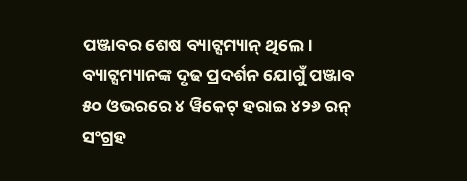ପଞ୍ଜାବର ଶେଷ ବ୍ୟାଟ୍ସମ୍ୟାନ୍ ଥିଲେ। ବ୍ୟାଟ୍ସମ୍ୟାନଙ୍କ ଦୃଢ ପ୍ରଦର୍ଶନ ଯୋଗୁଁ ପଞ୍ଜାବ ୫୦ ଓଭରରେ ୪ ୱିକେଟ୍ ହରାଇ ୪୨୬ ରନ୍ ସଂଗ୍ରହ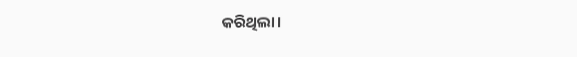କରିଥିଲା।